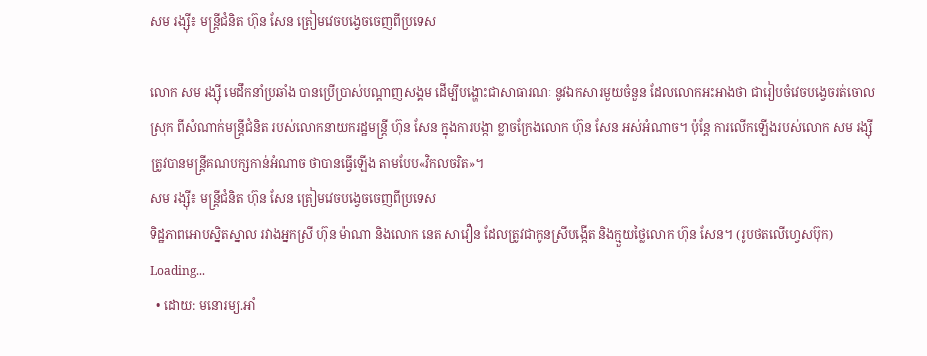សម រង្ស៊ី៖ មន្ត្រីជំនិត ហ៊ុន សែន ត្រៀមវេចបង្វេចចេញពីប្រទេស

លោក សម រង្ស៊ី មេដឹកនាំប្រឆាំង បានប្រើប្រាស់បណ្ដាញសង្គម ដើម្បីបង្ហោះជាសាធារណៈ នូវឯកសារមួយចំនួន ដែលលោកអះអាងថា ជារៀបចំវេចបង្វេចរត់ចោលស្រុក ពីសំណាក់មន្ត្រីជំនិត របស់លោកនាយករដ្ឋមន្ត្រី ហ៊ុន សែន ក្នុងការបង្កា ខ្លាចក្រែងលោក ហ៊ុន សែន អស់អំណាច។ ប៉ុន្តែ ការលើកឡើងរបស់លោក សម រង្ស៊ី ត្រូវបានមន្ត្រីគណបក្សកាន់អំណាច ថាបានធ្វើឡើង តាមបែប«វិកលចរិត»។
សម រង្ស៊ី៖ មន្ត្រីជំនិត ហ៊ុន សែន ត្រៀមវេចបង្វេចចេញពីប្រទេស
ទិដ្ឋភាពអោបស្និតស្នាល រវាងអ្នកស្រី ហ៊ុន ម៉ាណា និងលោក នេត សាវឿន ដែលត្រូវជាកូនស្រីបង្កើត និងក្មួយថ្លៃលោក ហ៊ុន សែន។ (រូបថតលើហ្វេសប៊ុក)
Loading...
  • ដោយ: មនោរម្យ.អាំ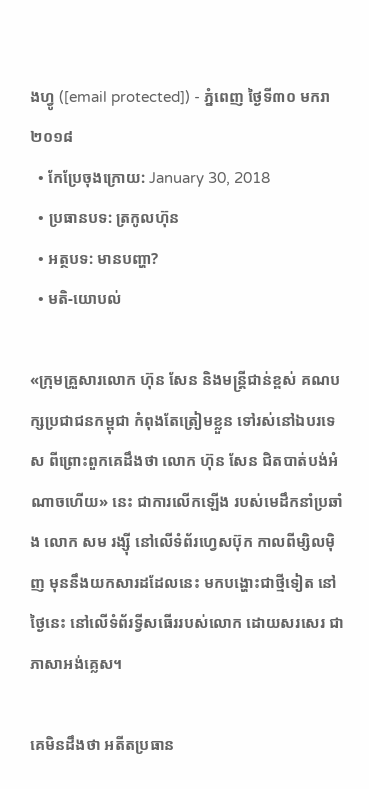ងហ្វូ ([email protected]) - ភ្នំពេញ ថ្ងៃទី៣០ មករា ២០១៨
  • កែប្រែចុងក្រោយ: January 30, 2018
  • ប្រធានបទ: ត្រកូលហ៊ុន
  • អត្ថបទ: មានបញ្ហា?
  • មតិ-យោបល់

«ក្រុមគ្រួសារលោក ហ៊ុន សែន និងមន្ត្រីជាន់ខ្ពស់ គណបក្សប្រជាជនកម្ពុជា កំពុងតែត្រៀមខ្លួន ទៅរស់នៅឯបរទេស ពីព្រោះពួកគេដឹងថា លោក ហ៊ុន សែន ជិតបាត់បង់អំណាចហើយ» នេះ ជាការលើកឡើង របស់មេដឹកនាំប្រឆាំង លោក សម រង្ស៊ី នៅលើទំព័រហ្វេសប៊ុក កាលពីម្សិលម៉ិញ មុននឹងយកសារដដែលនេះ មកបង្ហោះជាថ្មីទៀត នៅថ្ងៃនេះ នៅលើទំព័រទ្វីសធើររបស់លោក ដោយសរសេរ ជាភាសាអង់គ្លេស។

គេមិនដឹងថា អតីតប្រធាន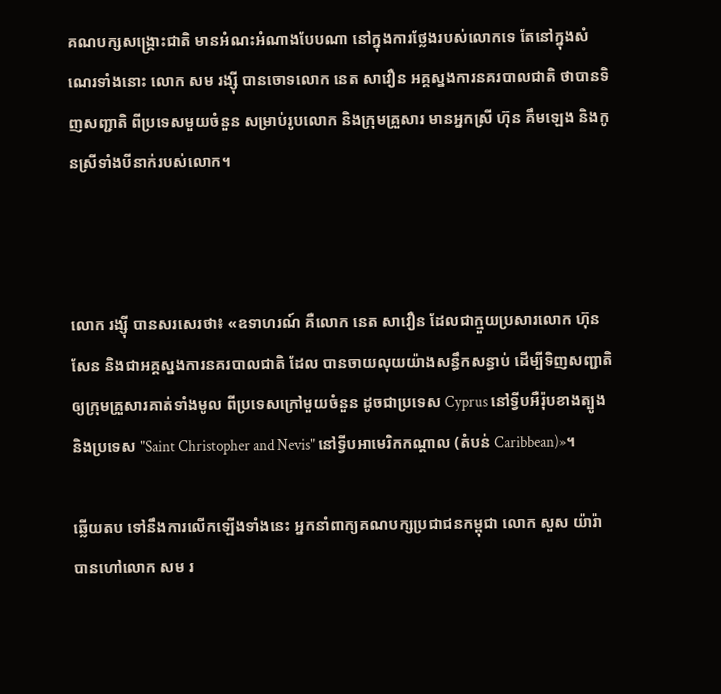គណបក្សសង្គ្រោះជាតិ មានអំណះអំណាងបែបណា នៅក្នុងការថ្លែងរបស់លោកទេ តែនៅក្នុងសំណេរទាំងនោះ លោក សម រង្ស៊ី បានចោទលោក នេត សាវឿន អគ្គស្នងការនគរបាលជាតិ ថាបានទិញសញ្ជាតិ ពីប្រទេសមួយចំនួន សម្រាប់រូបលោក និងក្រុមគ្រួសារ មានអ្នកស្រី ហ៊ុន គឹមឡេង និងកូនស្រីទាំងបីនាក់របស់លោក។



លោក រង្ស៊ី បានសរសេរថា៖ «ឧទាហរណ៍ គឺលោក នេត សាវឿន ដែលជាក្មួយប្រសារលោក ហ៊ុន សែន និងជាអគ្គស្នងការនគរបាលជាតិ ដែល បានចាយលុយយ៉ាងសន្ធឹកសន្ធាប់ ដើម្បីទិញសញ្ជាតិឲ្យក្រុមគ្រួសារគាត់ទាំងមូល ពីប្រទេសក្រៅមួយចំនួន ដូចជាប្រទេស Cyprus នៅទ្វីបអឺរ៉ុបខាងត្បូង និងប្រទេស "Saint Christopher and Nevis" នៅទ្វីបអាមេរិកកណ្តាល (តំបន់ Caribbean)»។

ឆ្លើយតប ទៅនឹងការលើកឡើងទាំងនេះ អ្នកនាំពាក្យគណបក្សប្រជាជនកម្ពុជា លោក សួស យ៉ារ៉ា បានហៅលោក សម រ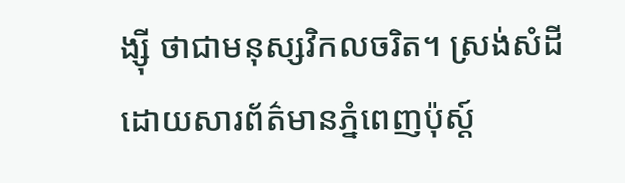ង្ស៊ី ថាជាមនុស្សវិកលចរិត។ ស្រង់សំដី ដោយសារព័ត៌មានភ្នំពេញប៉ុស្ដ៍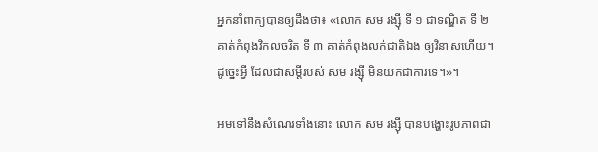អ្នកនាំពាក្យបានឲ្យដឹងថា៖ «លោក សម រង្ស៊ី ទី ១ ជាទណ្ឌិត ទី ២ គាត់កំពុងវិកលចរិត ទី ៣ គាត់កំពុងលក់ជាតិឯង ឲ្យវិនាសហើយ។ ដូច្នេះអ្វី ដែលជាសម្តីរបស់ សម រង្ស៊ី មិនយកជាការទេ។»។

អមទៅនឹងសំណេរទាំងនោះ លោក សម រង្ស៊ី បានបង្ហោះរូបភាពជា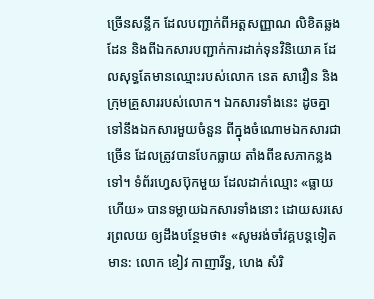ច្រើនសន្លឹក ដែលបញ្ជាក់ពីអត្តសញ្ញាណ លិខិតឆ្លងដែន និងពីឯកសារបញ្ជាក់ការដាក់ទុនវិនិយោគ ដែលសុទ្ធតែមានឈ្មោះរបស់លោក នេត សាវឿន និងក្រុមគ្រួសាររបស់លោក។ ឯកសារទាំងនេះ ដូចគ្នាទៅនឹងឯកសារមួយចំនួន ពីក្នុងចំណោមឯកសារជាច្រើន ដែលត្រូវបានបែកធ្លាយ តាំងពីឧសភាកន្លងទៅ។ ទំព័រហ្វេសប៊ុកមួយ ដែលដាក់ឈ្មោះ «ធ្លាយហើយ» បានទម្លាយឯកសារទាំងនោះ ដោយសរសេរព្រលយ ឲ្យដឹងបន្ថែមថា៖ «សូមរង់ចាំវគ្គបន្តទៀតមាន: លោក ខៀវ កាញារីទ្ធ, ហេង សំរិ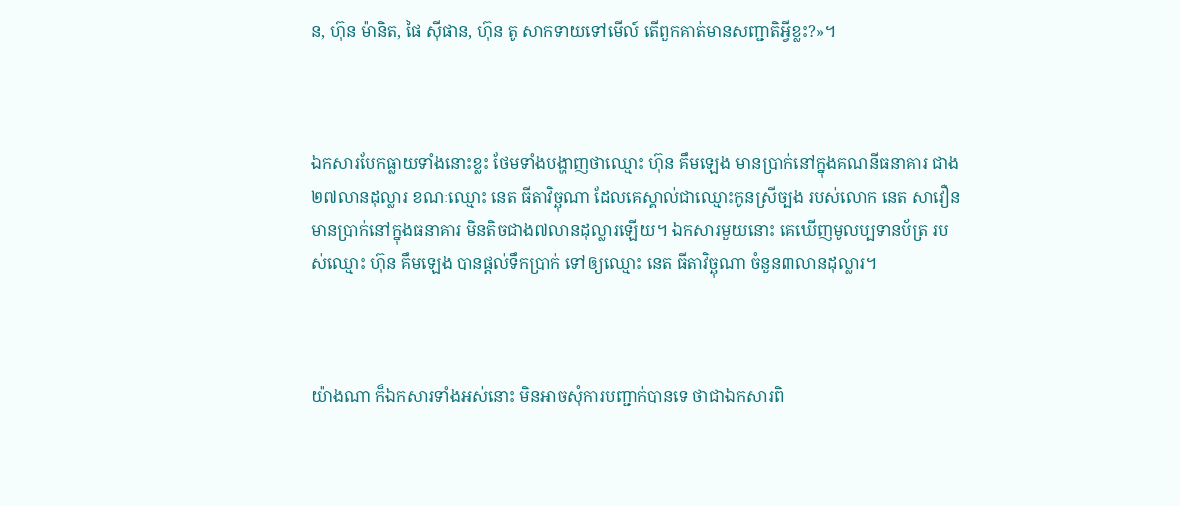ន, ហ៊ុន ម៉ានិត, ផៃ ស៊ីផាន, ហ៊ុន តូ សាកទាយទៅមើល៍ តើពួកគាត់មានសញ្ជាតិអ្វីខ្លះ?»។



ឯកសារបែកធ្លាយទាំងនោះខ្លះ ថែមទាំងបង្ហាញថាឈ្មោះ ហ៊ុន គឹមឡេង មានប្រាក់នៅក្នុងគណនីធនាគារ ជាង២៧លានដុល្លារ ខណៈឈ្មោះ នេត ធីតាវិច្ឆុណា ដែលគេស្គាល់ជាឈ្មោះកូនស្រីច្បង របស់លោក នេត សាវឿន មានប្រាក់នៅក្នុងធនាគារ មិនតិចជាង៧លានដុល្លារឡើយ។ ឯកសារមួយនោះ គេឃើញមូលប្បទានប័ត្រ របស់ឈ្មោះ ហ៊ុន គឹមឡេង បានផ្ដល់ទឹកប្រាក់ ទៅឲ្យឈ្មោះ នេត ធីតាវិច្ឆុណា ចំនួន៣លានដុល្លារ។



យ៉ាងណា ក៏ឯកសារទាំងអស់នោះ មិនអាចសុំការបញ្ជាក់បានទេ ថាជាឯកសារពិ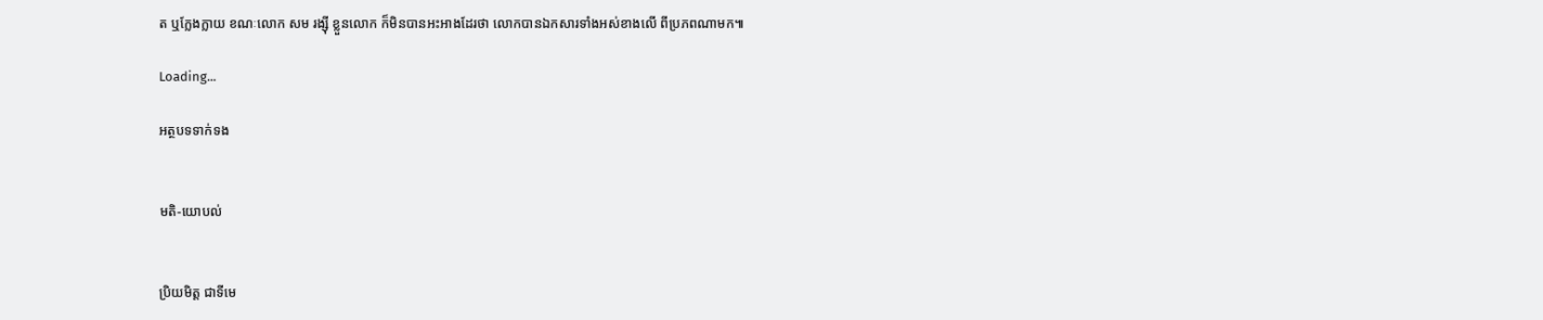ត ឬក្លែងក្លាយ ខណៈលោក សម រង្ស៊ី ខ្លួនលោក ក៏មិនបានអះអាងដែរថា លោកបានឯកសារទាំងអស់ខាងលើ ពីប្រភពណាមក៕

Loading...

អត្ថបទទាក់ទង


មតិ-យោបល់


ប្រិយមិត្ត ជាទីមេ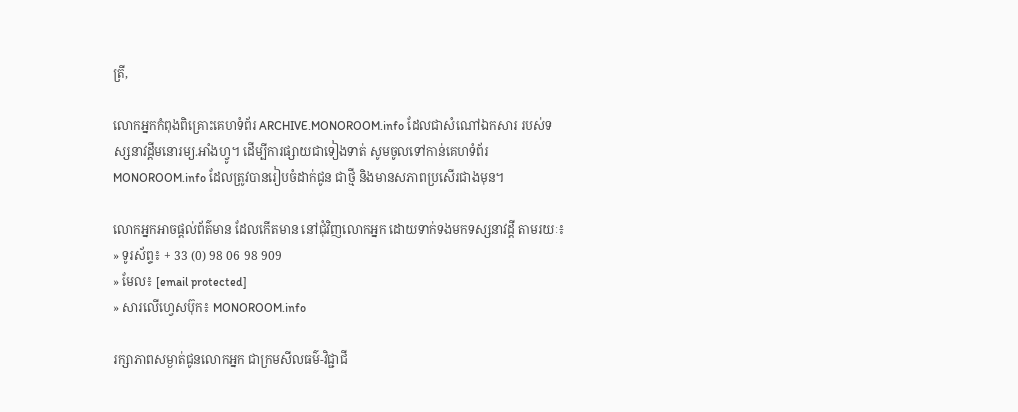ត្រី,

លោកអ្នកកំពុងពិគ្រោះគេហទំព័រ ARCHIVE.MONOROOM.info ដែលជាសំណៅឯកសារ របស់ទស្សនាវដ្ដីមនោរម្យ.អាំងហ្វូ។ ដើម្បីការផ្សាយជាទៀងទាត់ សូមចូលទៅកាន់គេហទំព័រ MONOROOM.info ដែលត្រូវបានរៀបចំដាក់ជូន ជាថ្មី និងមានសភាពប្រសើរជាងមុន។

លោកអ្នកអាចផ្ដល់ព័ត៌មាន ដែលកើតមាន នៅជុំវិញលោកអ្នក ដោយទាក់ទងមកទស្សនាវដ្ដី តាមរយៈ៖
» ទូរស័ព្ទ៖ + 33 (0) 98 06 98 909
» មែល៖ [email protected]
» សារលើហ្វេសប៊ុក៖ MONOROOM.info

រក្សាភាពសម្ងាត់ជូនលោកអ្នក ជាក្រមសីលធម៌-វិជ្ជាជី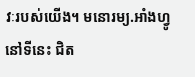វៈរបស់យើង។ មនោរម្យ.អាំងហ្វូ នៅទីនេះ ជិត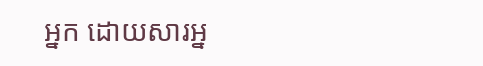អ្នក ដោយសារអ្ន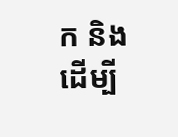ក និងដើម្បី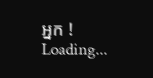អ្នក !
Loading...